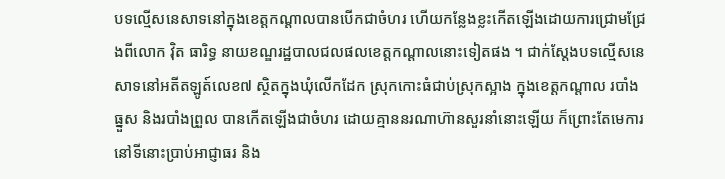បទល្មើសនេសាទនៅក្នុងខេត្តកណ្តាលបានបើកជាចំហរ ហើយកន្លែងខ្លះកើតឡើងដោយការជ្រោមជ្រែងពីលោក វ៉ិត ធារិទ្ធ នាយខណ្ឌរដ្ឋបាលជលផលខេត្តកណ្តាលនោះទៀតផង ។ ជាក់ស្តែងបទល្មើសនេសាទនៅអតីតឡូត៍លេខ៧ ស្ថិតក្នុងឃុំលើកដែក ស្រុកកោះធំជាប់ស្រុកស្អាង ក្នុងខេត្តកណ្តាល របាំងធ្នួស និងរបាំងព្រួល បានកើតឡើងជាចំហរ ដោយគ្មាននរណាហ៊ានសួរនាំនោះឡើយ ក៏ព្រោះតែមេការនៅទីនោះប្រាប់អាជ្ញាធរ និង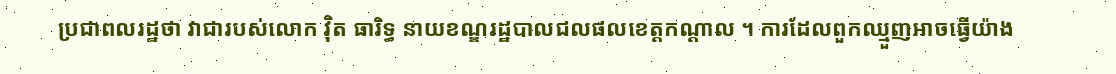ប្រជាពលរដ្ឋថា វាជារបស់លោក វ៉ិត ធារិទ្ធ នាយខណ្ឌរដ្ឋបាលជលផលខេត្តកណ្តាល ។ ការដែលពួកឈ្មួញអាចធ្វើយ៉ាង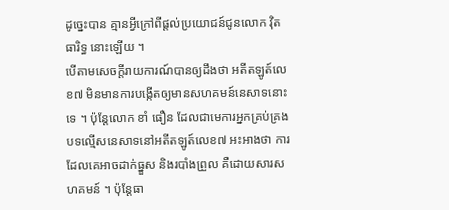ដូច្នេះបាន គ្មានអ្វីក្រៅពីផ្តល់ប្រយោជន៍ជូនលោក វ៉ិត ធារិទ្ធ នោះឡើយ ។
បើតាមសេចក្តីរាយការណ៍បានឲ្យដឹងថា អតីតឡូត៍លេខ៧ មិនមានការបង្កើតឲ្យមានសហគមន៍នេសាទនោះទេ ។ ប៉ុន្តែលោក ខាំ ធឿន ដែលជាមេការអ្នកគ្រប់គ្រងបទល្មើសនេសាទនៅអតីតឡូត៍លេខ៧ អះអាងថា ការដែលគេអាចដាក់ធ្នួស និងរបាំងព្រួល គឺដោយសារសហគមន៍ ។ ប៉ុន្តែធា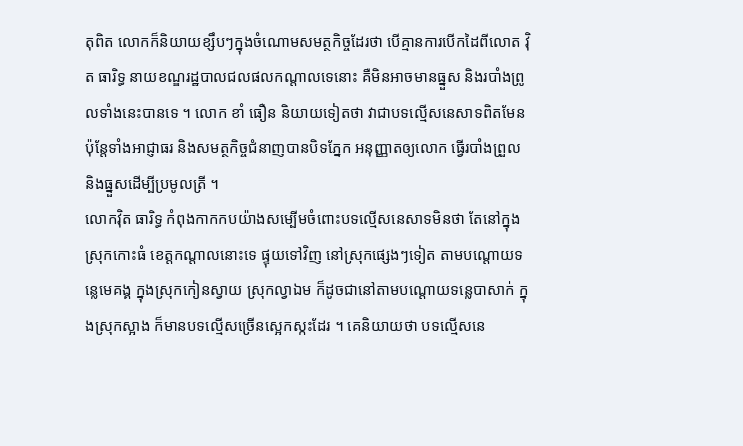តុពិត លោកក៏និយាយខ្សឹបៗក្នុងចំណោមសមត្ថកិច្ចដែរថា បើគ្មានការបើកដៃពីលោត វ៉ិត ធារិទ្ធ នាយខណ្ឌរដ្ឋបាលជលផលកណ្តាលទេនោះ គឺមិនអាចមានធ្នួស និងរបាំងព្រូលទាំងនេះបានទេ ។ លោក ខាំ ធឿន និយាយទៀតថា វាជាបទល្មើសនេសាទពិតមែន ប៉ុន្តែទាំងអាជ្ញាធរ និងសមត្ថកិច្ចជំនាញបានបិទភ្នែក អនុញ្ញាតឲ្យលោក ធ្វើរបាំងព្រួល និងធ្នួសដើម្បីប្រមូលត្រី ។
លោកវ៉ិត ធារិទ្ធ កំពុងកាកកបយ៉ាងសម្បើមចំពោះបទល្មើសនេសាទមិនថា តែនៅក្នុងស្រុកកោះធំ ខេត្តកណ្តាលនោះទេ ផ្ទុយទៅវិញ នៅស្រុកផ្សេងៗទៀត តាមបណ្តោយទន្លេមេគង្គ ក្នុងស្រុកកៀនស្វាយ ស្រុកល្វាឯម ក៏ដូចជានៅតាមបណ្តោយទន្លេបាសាក់ ក្នុងស្រុកស្អាង ក៏មានបទល្មើសច្រើនស្អេកស្កះដែរ ។ គេនិយាយថា បទល្មើសនេ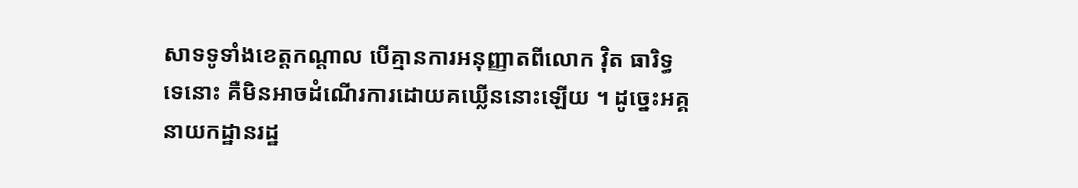សាទទូទាំងខេត្តកណ្តាល បើគ្មានការអនុញ្ញាតពីលោក វ៉ិត ធារិទ្ធ ទេនោះ គឺមិនអាចដំណើរការដោយគឃ្លើននោះឡើយ ។ ដូច្នេះអគ្គនាយកដ្ឋានរដ្ឋ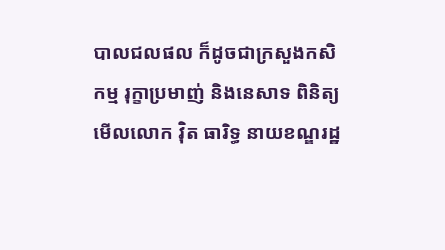បាលជលផល ក៏ដូចជាក្រសួងកសិកម្ម រុក្ខាប្រមាញ់ និងនេសាទ ពិនិត្យមើលលោក វ៉ិត ធារិទ្ធ នាយខណ្ឌរដ្ឋ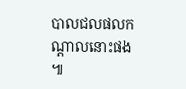បាលជលផលកណ្តាលនោះផង ៕